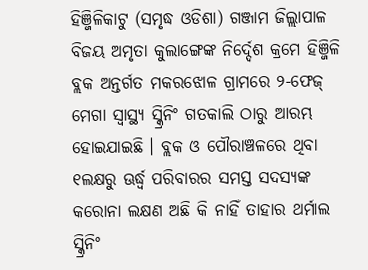ହିଞ୍ଜିଳିକାଟୁ (ସମୃଦ୍ଧ ଓଡିଶା) ଗଞ୍ଜାମ ଜିଲ୍ଲାପାଳ ବିଜୟ ଅମୃତା କୁଲାଙ୍ଗେଙ୍କ ନିର୍ଦ୍ଦେଶ କ୍ରମେ ହିଞ୍ଜିଳି ବ୍ଲକ ଅନ୍ତର୍ଗତ ମକରଝୋଳ ଗ୍ରାମରେ ୨-ଫେଜ୍ ମେଗା ସ୍ୱାସ୍ଥ୍ୟ ସ୍କ୍ରିନିଂ ଗତକାଲି ଠାରୁ ଆରମ୍ଭ ହୋଇଯାଇଛି । ବ୍ଲକ ଓ ପୌରାଞ୍ଚଳରେ ଥିବା ୧ଲକ୍ଷରୁ ଊର୍ଦ୍ଧ୍ୱ ପରିବାରର ସମସ୍ତ ସଦସ୍ୟଙ୍କ କରୋନା ଲକ୍ଷଣ ଅଛି କି ନାହିଁ ତାହାର ଥର୍ମାଲ ସ୍କ୍ରିନିଂ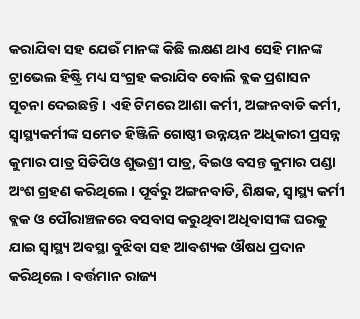କରାଯିଵା ସହ ଯେଉଁ ମାନଙ୍କ କିଛି ଲକ୍ଷଣ ଥାଏ ସେହି ମାନଙ୍କ ଟ୍ରାଭେଲ ହିଷ୍ଟ୍ରି ମଧ୍ୟ ସଂଗ୍ରହ କରାଯିବ ବୋଲି ବ୍ଲକ ପ୍ରଶାସନ ସୂଚନା ଦେଇଛନ୍ତି । ଏହି ଟିମରେ ଆଶା କର୍ମୀ, ଅଙ୍ଗନବାଡି କର୍ମୀ, ସ୍ୱାସ୍ଥ୍ୟକର୍ମୀଙ୍କ ସମେତ ହିଞ୍ଜିଳି ଗୋଷ୍ଠୀ ଉନ୍ନୟନ ଅଧିକାରୀ ପ୍ରସନ୍ନ କୁମାର ପାତ୍ର ସିଡିପିଓ ଶୁଭଶ୍ରୀ ପାତ୍ର, ବିଇଓ ବସନ୍ତ କୁମାର ପଣ୍ଡା ଅଂଶ ଗ୍ରହଣ କରିଥିଲେ । ପୂର୍ବରୁ ଅଙ୍ଗନବାଡି, ଶିକ୍ଷକ, ସ୍ୱାସ୍ଥ୍ୟ କର୍ମୀ ବ୍ଲକ ଓ ପୌରାଞ୍ଚଳରେ ବସବାସ କରୁଥିବା ଅଧିବାସୀଙ୍କ ଘରକୁ ଯାଇ ସ୍ୱାସ୍ଥ୍ୟ ଅବସ୍ଥା ବୁଝିବା ସହ ଆବଶ୍ୟକ ଔଷଧ ପ୍ରଦାନ କରିଥିଲେ । ବର୍ତ୍ତମାନ ରାଜ୍ୟ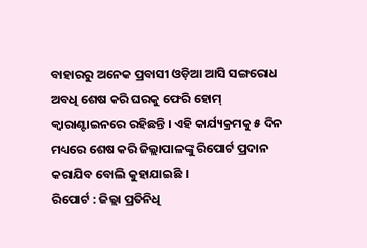ବାହାରରୁ ଅନେକ ପ୍ରବାସୀ ଓଡ଼ିଆ ଆସି ସଙ୍ଗରୋଧ ଅବଧି ଶେଷ କରି ଘରକୁ ଫେରି ହୋମ୍ କ୍ୱାରାଣ୍ଟାଇନରେ ରହିଛନ୍ତି । ଏହି କାର୍ଯ୍ୟକ୍ରମକୁ ୫ ଦିନ ମଧ୍ୟରେ ଶେଷ କରି ଜିଲ୍ଲାପାଳଙ୍କୁ ରିପୋର୍ଟ ପ୍ରଦାନ କରାଯିବ ବୋଲି କୁହାଯାଇଛି ।
ରିପୋର୍ଟ : ଜିଲ୍ଲା ପ୍ରତିନିଧି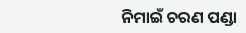ନିମାଇଁ ଚରଣ ପଣ୍ଡା